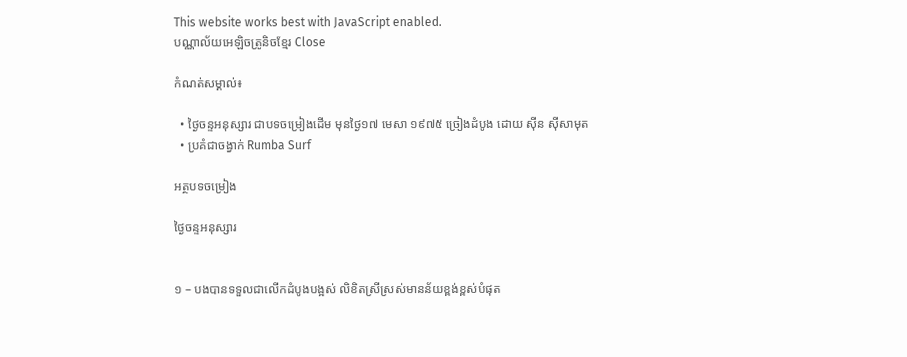This website works best with JavaScript enabled.
បណ្ណាល័យអេឡិចត្រូនិចខ្មែរ Close

កំណត់សម្គាល់៖

  • ថ្ងៃចន្ទអនុស្សារ ជាបទចម្រៀងដើម មុនថ្ងៃ១៧ មេសា ១៩៧៥ ច្រៀងដំបូង ដោយ ស៊ីន ស៊ីសាមុត
  • ប្រគំជាចង្វាក់ Rumba Surf

អត្ថបទចម្រៀង

ថ្ងៃចន្ទអនុស្សារ


១ – បងបានទទួលជាលើកដំបូងបង្អស់ លិខិតស្រីស្រស់មានន័យខ្ពង់ខ្ពស់បំផុត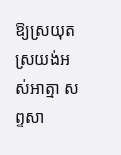ឱ្យស្រយុតស្រយង់អស់អាត្មា សព្ទសា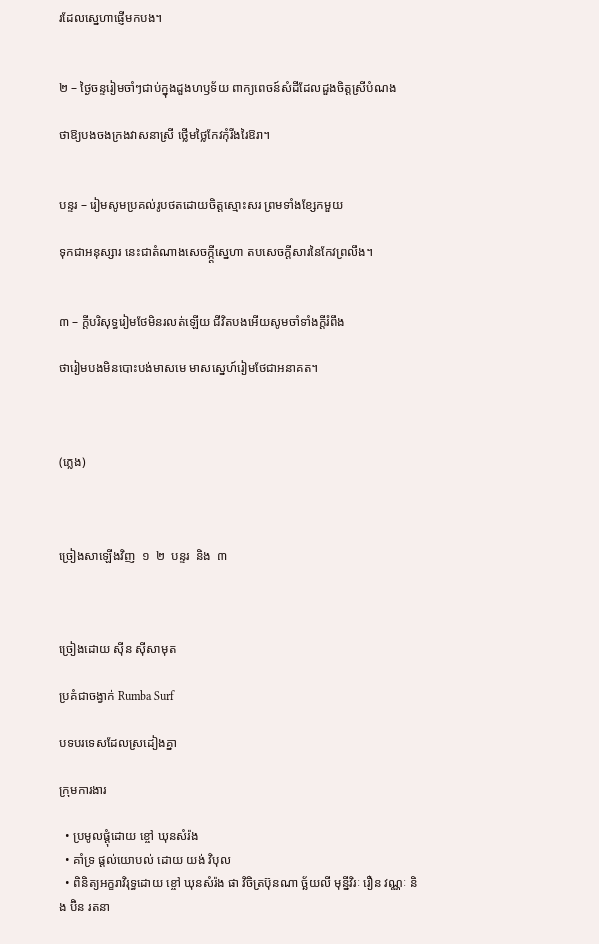រដែលស្នេហាផ្ញើមកបង។


២ – ថ្ងៃចន្ទរៀមចាំៗជាប់ក្នុងដួងហឫទ័យ ពាក្យពេចន៍សំដីដែលដួងចិត្តស្រីបំណង

ថាឱ្យបងចងក្រងវាសនាស្រី ថ្លើមថ្លៃកែវកុំរីងរៃឱរា។


បន្ទរ – រៀមសូមប្រគល់រូបថតដោយចិត្តស្មោះសរ ព្រមទាំងខ្សែកមួយ

ទុកជាអនុស្សារ នេះជាតំណាងសេចក្ក្តីស្នេហា តបសេចក្តីសារនៃកែវព្រលឹង។


៣ – ក្តីបរិសុទ្ធរៀមថែមិនរលត់ឡើយ ជីវិតបងអើយសូមចាំទាំងក្តីរំពឹង

ថារៀមបងមិនបោះបង់មាសមេ មាសស្នេហ៍រៀមថែជាអនាគត។



(ភ្លេង)



ច្រៀងសាឡើងវិញ  ១  ២  បន្ទរ  និង  ៣



ច្រៀងដោយ ស៊ីន ស៊ីសាមុត

ប្រគំជាចង្វាក់ Rumba Surf

បទបរទេសដែលស្រដៀងគ្នា

ក្រុមការងារ

  • ប្រមូលផ្ដុំដោយ ខ្ចៅ ឃុនសំរ៉ង
  • គាំទ្រ ផ្ដល់យោបល់ ដោយ យង់ វិបុល
  • ពិនិត្យអក្ខរាវិរុទ្ធដោយ ខ្ចៅ ឃុនសំរ៉ង ផា វិចិត្រប៊ុនណា ច្ឆ័យលី មុន្នីវិរៈ រឿន វណ្ណៈ និង ប៊ិន រតនា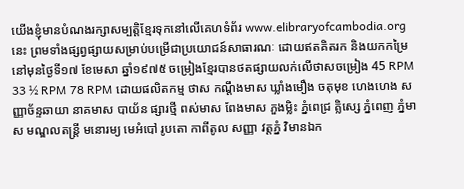យើងខ្ញុំមានបំណងរក្សាសម្បត្តិខ្មែរទុកនៅលើគេហទំព័រ www.elibraryofcambodia.org នេះ ព្រមទាំងផ្សព្វផ្សាយសម្រាប់បម្រើជាប្រយោជន៍សាធារណៈ ដោយឥតគិតរក និងយកកម្រៃ នៅមុនថ្ងៃទី១៧ ខែមេសា ឆ្នាំ១៩៧៥ ចម្រៀងខ្មែរបានថតផ្សាយលក់លើថាសចម្រៀង 45 RPM 33 ½ RPM 78 RPM ដោយផលិតកម្ម ថាស កណ្ដឹងមាស ឃ្លាំងមឿង ចតុមុខ ហេងហេង សញ្ញាច័ន្ទឆាយា នាគមាស បាយ័ន ផ្សារថ្មី ពស់មាស ពែងមាស ភួងម្លិះ ភ្នំពេជ្រ គ្លិស្សេ ភ្នំពេញ ភ្នំមាស មណ្ឌលតន្រ្តី មនោរម្យ មេអំបៅ រូបតោ កាពីតូល សញ្ញា វត្តភ្នំ វិមានឯក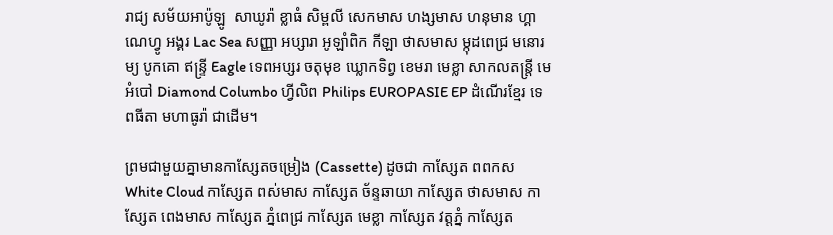រាជ្យ សម័យអាប៉ូឡូ  សាឃូរ៉ា ខ្លាធំ សិម្ពលី សេកមាស ហង្សមាស ហនុមាន ហ្គាណេហ្វូ អង្គរ Lac Sea សញ្ញា អប្សារា អូឡាំពិក កីឡា ថាសមាស ម្កុដពេជ្រ មនោរម្យ បូកគោ ឥន្ទ្រី Eagle ទេពអប្សរ ចតុមុខ ឃ្លោកទិព្វ ខេមរា មេខ្លា សាកលតន្ត្រី មេអំបៅ Diamond Columbo ហ្វីលិព Philips EUROPASIE EP ដំណើរខ្មែរ ទេពធីតា មហាធូរ៉ា ជាដើម។

ព្រមជាមួយគ្នាមានកាសែ្សតចម្រៀង (Cassette) ដូចជា កាស្សែត ពពកស White Cloud កាស្សែត ពស់មាស កាស្សែត ច័ន្ទឆាយា កាស្សែត ថាសមាស កាស្សែត ពេងមាស កាស្សែត ភ្នំពេជ្រ កាស្សែត មេខ្លា កាស្សែត វត្តភ្នំ កាស្សែត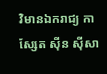វិមានឯករាជ្យ កាស្សែត ស៊ីន ស៊ីសា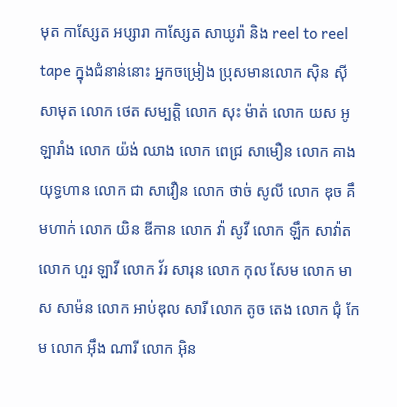មុត កាស្សែត អប្សារា កាស្សែត សាឃូរ៉ា និង reel to reel tape ក្នុងជំនាន់នោះ អ្នកចម្រៀង ប្រុសមានលោក ស៊ិន ស៊ីសាមុត លោក ថេត សម្បត្តិ លោក សុះ ម៉ាត់ លោក យស អូឡារាំង លោក យ៉ង់ ឈាង លោក ពេជ្រ សាមឿន លោក គាង យុទ្ធហាន លោក ជា សាវឿន លោក ថាច់ សូលី លោក ឌុច គឹមហាក់ លោក យិន ឌីកាន លោក វ៉ា សូវី លោក ឡឹក សាវ៉ាត លោក ហួរ ឡាវី លោក វ័រ សារុន លោក កុល សែម លោក មាស សាម៉ន លោក អាប់ឌុល សារី លោក តូច តេង លោក ជុំ កែម លោក អ៊ឹង ណារី លោក អ៊ិន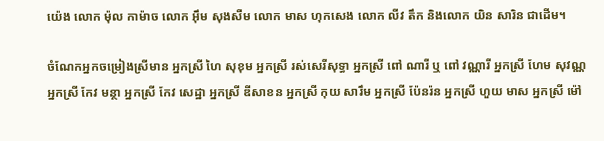យ៉េង លោក ម៉ុល កាម៉ាច លោក អ៊ឹម សុងសឺម លោក មាស ហុកសេង លោក លីវ តឹក និងលោក យិន សារិន ជាដើម។

ចំណែកអ្នកចម្រៀងស្រីមាន អ្នកស្រី ហៃ សុខុម អ្នកស្រី រស់សេរីសុទ្ធា អ្នកស្រី ពៅ ណារី ឬ ពៅ វណ្ណារី អ្នកស្រី ហែម សុវណ្ណ អ្នកស្រី កែវ មន្ថា អ្នកស្រី កែវ សេដ្ឋា អ្នកស្រី ឌីសាខន អ្នកស្រី កុយ សារឹម អ្នកស្រី ប៉ែនរ៉ន អ្នកស្រី ហួយ មាស អ្នកស្រី ម៉ៅ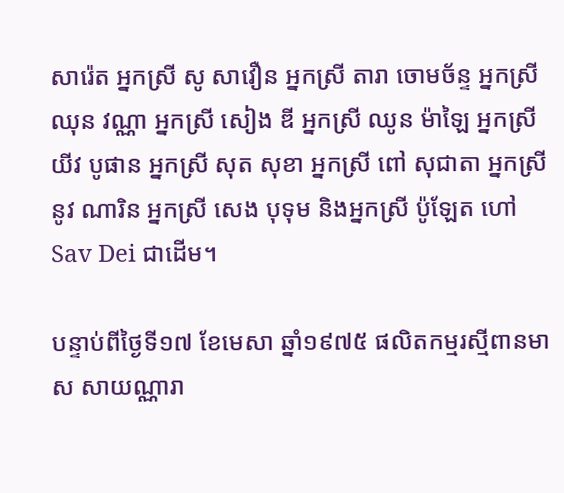សារ៉េត អ្នកស្រី សូ សាវឿន អ្នកស្រី តារា ចោមច័ន្ទ អ្នកស្រី ឈុន វណ្ណា អ្នកស្រី សៀង ឌី អ្នកស្រី ឈូន ម៉ាឡៃ អ្នកស្រី យីវ បូផាន អ្នកស្រី សុត សុខា អ្នកស្រី ពៅ សុជាតា អ្នកស្រី នូវ ណារិន អ្នកស្រី សេង បុទុម និងអ្នកស្រី ប៉ូឡែត ហៅ Sav Dei ជាដើម។

បន្ទាប់ពីថ្ងៃទី១៧ ខែមេសា ឆ្នាំ១៩៧៥ ផលិតកម្មរស្មីពានមាស សាយណ្ណារា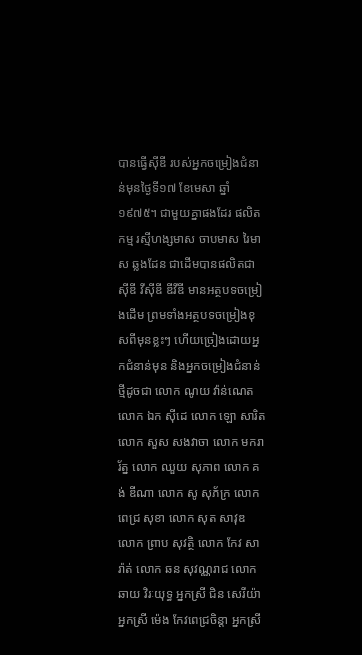បានធ្វើស៊ីឌី របស់អ្នកចម្រៀងជំនាន់មុនថ្ងៃទី១៧ ខែមេសា ឆ្នាំ១៩៧៥។ ជាមួយគ្នាផងដែរ ផលិតកម្ម រស្មីហង្សមាស ចាបមាស រៃមាស ឆ្លងដែន ជាដើមបានផលិតជា ស៊ីឌី វីស៊ីឌី ឌីវីឌី មានអត្ថបទចម្រៀងដើម ព្រមទាំងអត្ថបទចម្រៀងខុសពីមុនខ្លះៗ ហើយច្រៀងដោយអ្នកជំនាន់មុន និងអ្នកចម្រៀងជំនាន់ថ្មីដូចជា លោក ណូយ វ៉ាន់ណេត លោក ឯក ស៊ីដេ លោក ឡោ សារិត លោក សួស សងវាចា លោក មករា រ័ត្ន លោក ឈួយ សុភាព លោក គង់ ឌីណា លោក សូ សុភ័ក្រ លោក ពេជ្រ សុខា លោក សុត សាវុឌ លោក ព្រាប សុវត្ថិ លោក កែវ សារ៉ាត់ លោក ឆន សុវណ្ណរាជ លោក ឆាយ វិរៈយុទ្ធ អ្នកស្រី ជិន សេរីយ៉ា អ្នកស្រី ម៉េង កែវពេជ្រចិន្តា អ្នកស្រី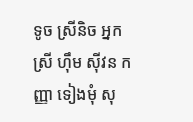ទូច ស្រីនិច អ្នកស្រី ហ៊ឹម ស៊ីវន កញ្ញា ទៀងមុំ សុ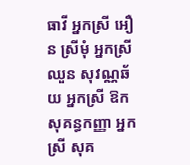ធាវី អ្នកស្រី អឿន ស្រីមុំ អ្នកស្រី ឈួន សុវណ្ណឆ័យ អ្នកស្រី ឱក សុគន្ធកញ្ញា អ្នកស្រី សុគ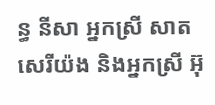ន្ធ នីសា អ្នកស្រី សាត សេរីយ៉ង និងអ្នកស្រី អ៊ុ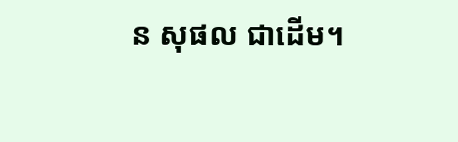ន សុផល ជាដើម។